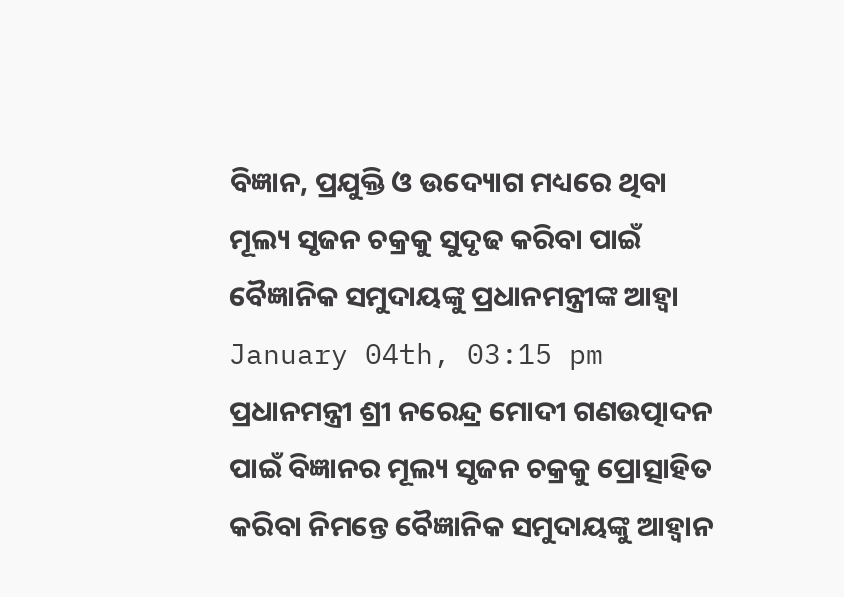ବିଜ୍ଞାନ, ପ୍ରଯୁକ୍ତି ଓ ଉଦ୍ୟୋଗ ମଧ୍ୟରେ ଥିବା ମୂଲ୍ୟ ସୃଜନ ଚକ୍ରକୁ ସୁଦୃଢ କରିବା ପାଇଁ ବୈଜ୍ଞାନିକ ସମୁଦାୟଙ୍କୁ ପ୍ରଧାନମନ୍ତ୍ରୀଙ୍କ ଆହ୍ୱା
January 04th, 03:15 pm
ପ୍ରଧାନମନ୍ତ୍ରୀ ଶ୍ରୀ ନରେନ୍ଦ୍ର ମୋଦୀ ଗଣଉତ୍ପାଦନ ପାଇଁ ବିଜ୍ଞାନର ମୂଲ୍ୟ ସୃଜନ ଚକ୍ରକୁ ପ୍ରୋତ୍ସାହିତ କରିବା ନିମନ୍ତେ ବୈଜ୍ଞାନିକ ସମୁଦାୟଙ୍କୁ ଆହ୍ୱାନ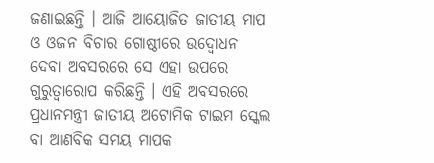ଜଣାଇଛନ୍ତି । ଆଜି ଆୟୋଜିତ ଜାତୀୟ ମାପ ଓ ଓଜନ ବିଚାର ଗୋଷ୍ଠୀରେ ଉଦ୍ବୋଧନ ଦେବା ଅବସରରେ ସେ ଏହା ଉପରେ ଗୁରୁତ୍ୱାରୋପ କରିଛନ୍ତି । ଏହି ଅବସରରେ ପ୍ରଧାନମନ୍ତ୍ରୀ ଜାତୀୟ ଅଟୋମିକ ଟାଇମ ସ୍କେଲ ବା ଆଣବିକ ସମୟ ମାପକ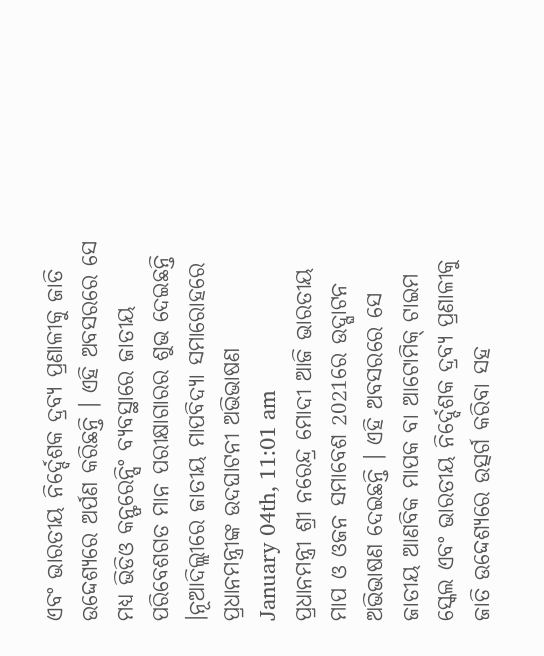ଏବଂ ଭାରତୀୟ ନିର୍ଦ୍ଦେଶକ ଦ୍ରବ୍ୟ ପ୍ରଣାଳୀକୁ ଜାତି ଉଦ୍ଦେଶ୍ୟରେ ଅର୍ପଣ କରିଛନ୍ତି । ଏହି ଅବସରରେ ସେ ମଧ୍ୟ ଭିଡିଓ କନ୍ଫରେନ୍ସିଂ ବ୍ୟବସ୍ଥାରେ ଜାତୀୟ ପରିବେଶଗତ ମାନ ପରୀକ୍ଷାଗାରର ଶୁଭ ଦେଇଛନ୍ତି ।ନୂଆଦିଲ୍ଲୀରେ ଜାତୀୟ ମାପବିଦ୍ୟା ସମାରୋହରେ ପ୍ରଧାନମନ୍ତ୍ରୀଙ୍କ ଉଦଘାଟନୀ ଅଭିଭାଷଣ
January 04th, 11:01 am
ପ୍ରଧାନମନ୍ତ୍ରୀ ଶ୍ରୀ ନରେନ୍ଦ୍ର ମୋଦୀ ଆଜି ଭାରତୀୟ ମାପ ଓ ଓଜନ ସମାବେଶ 2021ରେ ଉଦ୍ଘାଟନ ଅଭିଭାଷଣ ଦେଇଛନ୍ତି । ଏହି ଅବସରରେ ସେ ଜାତୀୟ ଆଣବିକ ମାପକ ବା ଆଟୋମିକ୍ ଟାଇମ ସ୍କେଲ ଏବଂ ଭାରତୀୟ ନିର୍ଦ୍ଦେଶକ ଦ୍ରବ୍ୟ ପ୍ରଣାଳୀକୁ ଜାତି ଉଦ୍ଦେଶ୍ୟରେ ଉତ୍ସର୍ଗ କରିବା ସହ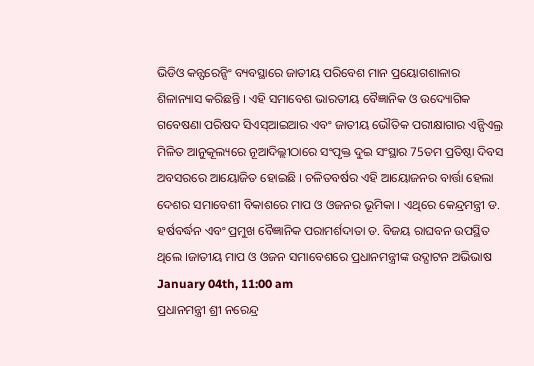ଭିଡିଓ କନ୍ଫରେନ୍ସିଂ ବ୍ୟବସ୍ଥାରେ ଜାତୀୟ ପରିବେଶ ମାନ ପ୍ରୟୋଗଶାଳାର ଶିଳାନ୍ୟାସ କରିଛନ୍ତି । ଏହି ସମାବେଶ ଭାରତୀୟ ବୈଜ୍ଞାନିକ ଓ ଉଦ୍ୟୋଗିକ ଗବେଷଣା ପରିଷଦ ସିଏସ୍ଆଇଆର ଏବଂ ଜାତୀୟ ଭୌତିକ ପରୀକ୍ଷାଗାର ଏନ୍ପିଏଲ୍ର ମିଳିତ ଆନୁକୂଲ୍ୟରେ ନୂଆଦିଲ୍ଲୀଠାରେ ସଂପୃକ୍ତ ଦୁଇ ସଂସ୍ଥାର 75ତମ ପ୍ରତିଷ୍ଠା ଦିବସ ଅବସରରେ ଆୟୋଜିତ ହୋଇଛି । ଚଳିତବର୍ଷର ଏହି ଆୟୋଜନର ବାର୍ତ୍ତା ହେଲା ଦେଶର ସମାବେଶୀ ବିକାଶରେ ମାପ ଓ ଓଜନର ଭୂମିକା । ଏଥିରେ କେନ୍ଦ୍ରମନ୍ତ୍ରୀ ଡ. ହର୍ଷବର୍ଦ୍ଧନ ଏବଂ ପ୍ରମୁଖ ବୈଜ୍ଞାନିକ ପରାମର୍ଶଦାତା ଡ. ବିଜୟ ରାଘବନ ଉପସ୍ଥିତ ଥିଲେ ।ଜାତୀୟ ମାପ ଓ ଓଜନ ସମାବେଶରେ ପ୍ରଧାନମନ୍ତ୍ରୀଙ୍କ ଉଦ୍ଘାଟନ ଅଭିଭାଷ
January 04th, 11:00 am
ପ୍ରଧାନମନ୍ତ୍ରୀ ଶ୍ରୀ ନରେନ୍ଦ୍ର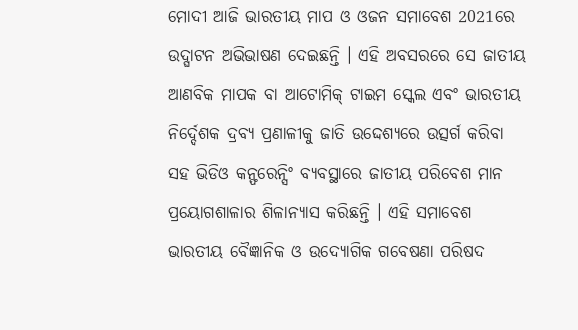ମୋଦୀ ଆଜି ଭାରତୀୟ ମାପ ଓ ଓଜନ ସମାବେଶ 2021ରେ ଉଦ୍ଘାଟନ ଅଭିଭାଷଣ ଦେଇଛନ୍ତି । ଏହି ଅବସରରେ ସେ ଜାତୀୟ ଆଣବିକ ମାପକ ବା ଆଟୋମିକ୍ ଟାଇମ ସ୍କେଲ ଏବଂ ଭାରତୀୟ ନିର୍ଦ୍ଦେଶକ ଦ୍ରବ୍ୟ ପ୍ରଣାଳୀକୁ ଜାତି ଉଦ୍ଦେଶ୍ୟରେ ଉତ୍ସର୍ଗ କରିବା ସହ ଭିଡିଓ କନ୍ଫରେନ୍ସିଂ ବ୍ୟବସ୍ଥାରେ ଜାତୀୟ ପରିବେଶ ମାନ ପ୍ରୟୋଗଶାଳାର ଶିଳାନ୍ୟାସ କରିଛନ୍ତି । ଏହି ସମାବେଶ ଭାରତୀୟ ବୈଜ୍ଞାନିକ ଓ ଉଦ୍ୟୋଗିକ ଗବେଷଣା ପରିଷଦ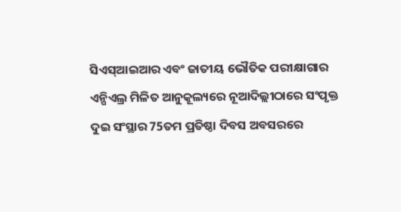ସିଏସ୍ଆଇଆର ଏବଂ ଜାତୀୟ ଭୌତିକ ପରୀକ୍ଷାଗାର ଏନ୍ପିଏଲ୍ର ମିଳିତ ଆନୁକୂଲ୍ୟରେ ନୂଆଦିଲ୍ଲୀଠାରେ ସଂପୃକ୍ତ ଦୁଇ ସଂସ୍ଥାର 75ତମ ପ୍ରତିଷ୍ଠା ଦିବସ ଅବସରରେ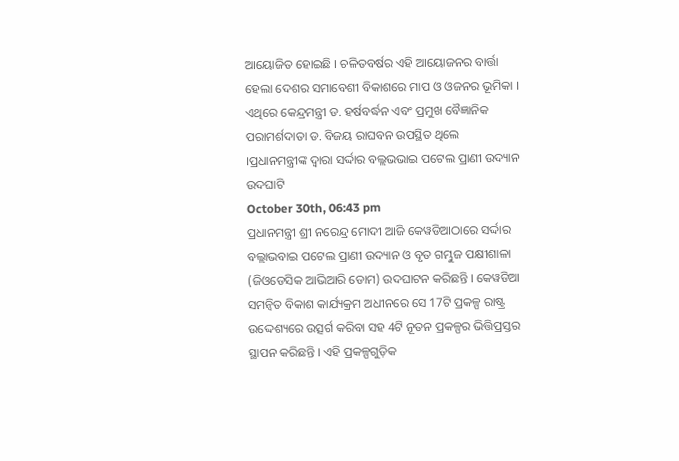ଆୟୋଜିତ ହୋଇଛି । ଚଳିତବର୍ଷର ଏହି ଆୟୋଜନର ବାର୍ତ୍ତା ହେଲା ଦେଶର ସମାବେଶୀ ବିକାଶରେ ମାପ ଓ ଓଜନର ଭୂମିକା । ଏଥିରେ କେନ୍ଦ୍ରମନ୍ତ୍ରୀ ଡ. ହର୍ଷବର୍ଦ୍ଧନ ଏବଂ ପ୍ରମୁଖ ବୈଜ୍ଞାନିକ ପରାମର୍ଶଦାତା ଡ. ବିଜୟ ରାଘବନ ଉପସ୍ଥିତ ଥିଲେ ।ପ୍ରଧାନମନ୍ତ୍ରୀଙ୍କ ଦ୍ଵାରା ସର୍ଦ୍ଦାର ବଲ୍ଲଭଭାଇ ପଟେଲ ପ୍ରାଣୀ ଉଦ୍ୟାନ ଉଦଘାଟି
October 30th, 06:43 pm
ପ୍ରଧାନମନ୍ତ୍ରୀ ଶ୍ରୀ ନରେନ୍ଦ୍ର ମୋଦୀ ଆଜି କେୱଡିଆଠାରେ ସର୍ଦ୍ଦାର ବଲ୍ଲାଭବାଇ ପଟେଲ ପ୍ରାଣୀ ଉଦ୍ୟାନ ଓ ବୃତ ଗମ୍ଭୁଜ ପକ୍ଷୀଶାଳା (ଜିଓଡେସିକ ଆଭିଆରି ଡୋମ) ଉଦଘାଟନ କରିଛନ୍ତି । କେୱଡିଆ ସମନ୍ଵିତ ବିକାଶ କାର୍ଯ୍ୟକ୍ରମ ଅଧୀନରେ ସେ 17ଟି ପ୍ରକଳ୍ପ ରାଷ୍ଟ୍ର ଉଦ୍ଦେଶ୍ୟରେ ଉତ୍ସର୍ଗ କରିବା ସହ 4ଟି ନୂତନ ପ୍ରକଳ୍ପର ଭିତ୍ତିପ୍ରସ୍ତର ସ୍ଥାପନ କରିଛନ୍ତି । ଏହି ପ୍ରକଳ୍ପଗୁଡ଼ିକ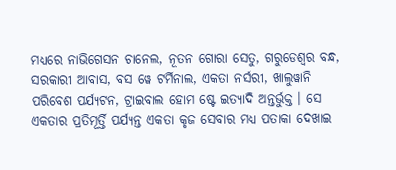ମଧ୍ୟରେ ନାଭିଗେସନ ଚାନେଲ, ନୂତନ ଗୋରା ସେତୁ, ଗରୁଡେଶ୍ଵର ବନ୍ଧ, ସରକାରୀ ଆବାସ, ବସ ୱେ ଟର୍ମିନାଲ, ଏକତା ନର୍ସରୀ, ଖାଲୁୱାନି ପରିବେଶ ପର୍ଯ୍ୟଟନ, ଟ୍ରାଇବାଲ ହୋମ ଷ୍ଟେ ଇତ୍ୟାଦି ଅନ୍ତର୍ଭୁକ୍ତ । ସେ ଏକତାର ପ୍ରତିମୂର୍ତ୍ତି ପର୍ଯ୍ୟନ୍ତ ଏକତା କୃଜ ସେବାର ମଧ୍ୟ ପତାକା ଦେଖାଇ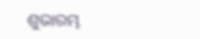ଶୁଭାରମ୍ଭ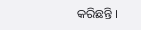କରିଛନ୍ତି ।